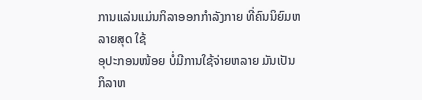ການແລ່ນແມ່ນກິລາອອກກຳລັງກາຍ ທີ່ຄົນນິຍົມຫລາຍສຸດ ໃຊ້
ອຸປະກອນໜ້ອຍ ບໍ່ມີການໃຊ້ຈ່າຍຫລາຍ ມັນເປັນກິລາຫ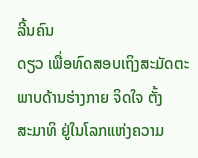ລີ້ນຄົນ
ດຽວ ເພື່ອທົດສອບເຖິງສະມັດຕະພາບດ້ານຮ່າງກາຍ ຈິດໃຈ ຕັ້ງ
ສະມາທິ ຢູ່ໃນໂລກແຫ່ງຄວາມ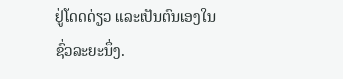ຢູ່ໂດດດ່ຽວ ແລະເປັນຕົນເອງໃນ
ຊົ່ວລະຍະນຶ່ງ.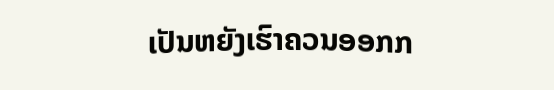ເປັນຫຍັງເຮົາຄວນອອກກ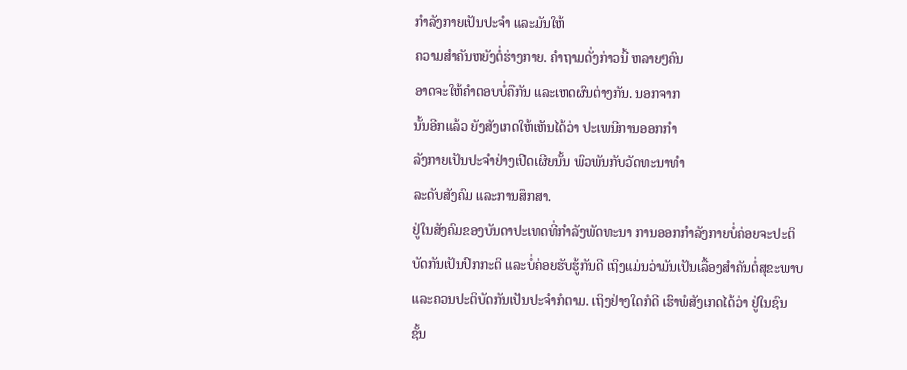ກຳລັງກາຍເປັນປະຈຳ ແລະມັນໃຫ້
ຄວາມສຳຄັນຫຍັງຕໍ່ຮ່າງກາຍ. ຄຳຖາມດັ່ງກ່າວນີ້ ຫລາຍໆຄົນ
ອາດຈະໃຫ້ຄໍາຕອບບໍ່ຄືກັນ ແລະເຫດຜົນຕ່າງກັນ. ນອກຈາກ
ນັ້ນອີກແລ້ວ ຍັງສັງເກດໃຫ້ເຫັນໄດ້ວ່າ ປະເພນີການອອກກຳ
ລັງກາຍເປັນປະຈຳຢ່າງເປີດເຜີຍນັ້ນ ພົວພັນກັບວັດທະນາທຳ
ລະດັບສັງຄົມ ແລະການສຶກສາ.
ຢູ່ໃນສັງຄົມຂອງບັນດາປະເທດທີ່ກຳລັງພັດທະນາ ການອອກກຳລັງກາຍບໍ່ຄ່ອຍຈະປະຕິ
ບັດກັນເປັນປົກກະຕິ ແລະບໍ່ຄ່ອຍຮັບຮູ້ກັນດີ ເຖິງແມ່ນວ່າມັນເປັນເລື້ອງສຳຄັນຕໍ່ສຸຂະພາບ
ແລະຄວນປະຕິບັດກັນເປັນປະຈຳກໍຕາມ. ເຖິງຢ່າງໃດກໍດີ ເຮົາພໍສັງເກດໄດ້ວ່າ ຢູ່ໃນຊົນ
ຊັ້ນ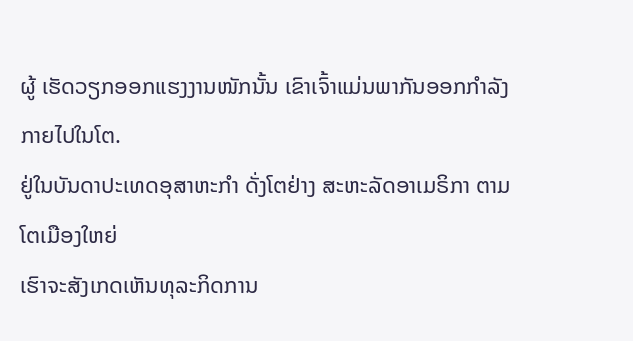ຜູ້ ເຮັດວຽກອອກແຮງງານໜັກນັ້ນ ເຂົາເຈົ້າແມ່ນພາກັນອອກກຳລັງກາຍໄປໃນໂຕ.
ຢູ່ໃນບັນດາປະເທດອຸສາຫະກຳ ດັ່ງໂຕຢ່າງ ສະຫະລັດອາເມຣິກາ ຕາມໂຕເມືອງໃຫຍ່
ເຮົາຈະສັງເກດເຫັນທຸລະກິດການ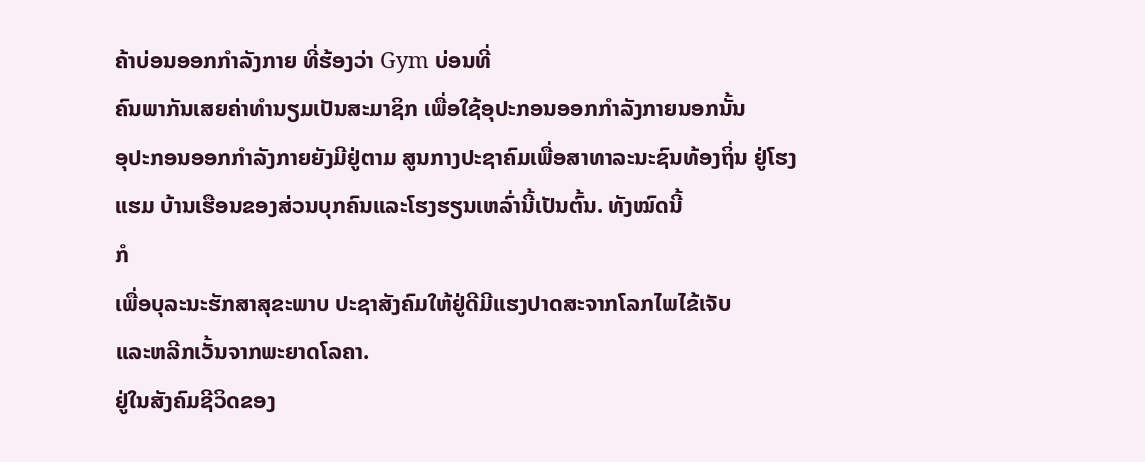ຄ້າບ່ອນອອກກຳລັງກາຍ ທີ່ຮ້ອງວ່າ Gym ບ່ອນທີ່
ຄົນພາກັນເສຍຄ່າທຳນຽມເປັນສະມາຊິກ ເພື່ອໃຊ້ອຸປະກອນອອກກຳລັງກາຍນອກນັ້ນ
ອຸປະກອນອອກກຳລັງກາຍຍັງມີຢູ່ຕາມ ສູນກາງປະຊາຄົມເພື່ອສາທາລະນະຊົນທ້ອງຖິ່ນ ຢູ່ໂຮງແຮມ ບ້ານເຮືອນຂອງສ່ວນບຸກຄົນແລະໂຮງຮຽນເຫລົ່ານີ້ເປັນຕົ້ນ. ທັງໝົດນີ້
ກໍ
ເພື່ອບຸລະນະຮັກສາສຸຂະພາບ ປະຊາສັງຄົມໃຫ້ຢູ່ດີມີແຮງປາດສະຈາກໂລກໄພໄຂ້ເຈັບ
ແລະຫລີກເວັ້ນຈາກພະຍາດໂລຄາ.
ຢູ່ໃນສັງຄົມຊີວິດຂອງ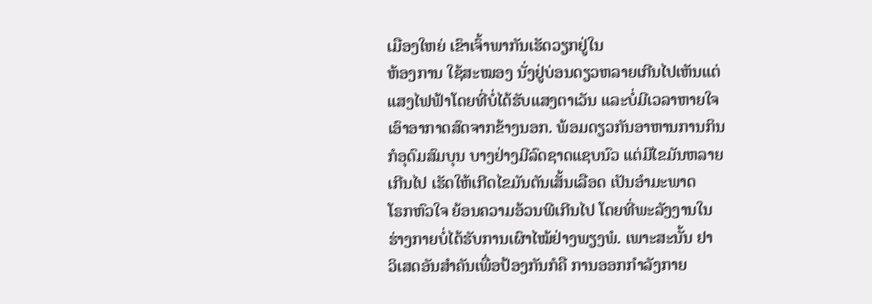ເມືອງໃຫຍ່ ເຂົາເຈົ້າພາກັນເຮັດວຽກຢູ່ໃນ
ຫ້ອງການ ໃຊ້ສະໝອງ ນັ່ງຢູ່ບ່ອນດຽວຫລາຍເກີນໄປເຫັນແຕ່
ແສງໄຟຟ້າໂດຍທີ່ບໍ່ໄດ້ຮັບແສງຕາເວັນ ແລະບໍ່ມີເວລາຫາຍໃຈ
ເອົາອາກາດສົດຈາກຂ້າງນອກ. ພ້ອມດຽວກັນອາຫານການກິນ
ກໍອຸດົມສົມບຸນ ບາງຢ່າງມີລົດຊາດແຊບນົວ ແຕ່ມີໄຂມັນຫລາຍ
ເກີນໄປ ເຮັດໃຫ້ເກີດໄຂມັນຕັນເສັ້ນເລືອດ ເປັນອຳມະພາດ
ໂຣກຫົວໃຈ ຍ້ອນຄວາມອ້ວນພີເກີນໄປ ໂດຍທີ່ພະລັງງານໃນ
ຮ່າງກາຍບໍ່ໄດ້ຮັບການເຜົາໄໝ້ຢ່າງພຽງພໍ. ເພາະສະນັ້ນ ຢາ
ວິເສດອັນສຳຄັນເພື່ອປ້ອງກັນກໍຄື ການອອກກຳລັງກາຍ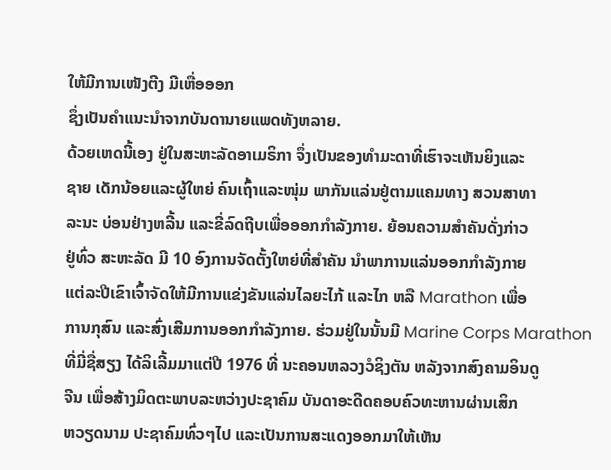ໃຫ້ມີການເໜັງຕີງ ມີເຫື່ອອອກ
ຊຶ່ງເປັນຄຳແນະນຳຈາກບັນດານາຍແພດທັງຫລາຍ.
ດ້ວຍເຫດນີ້ເອງ ຢູ່ໃນສະຫະລັດອາເມຣິກາ ຈຶ່ງເປັນຂອງທຳມະດາທີ່ເຮົາຈະເຫັນຍິງແລະ
ຊາຍ ເດັກນ້ອຍແລະຜູ້ໃຫຍ່ ຄົນເຖົ້າແລະໜຸ່ມ ພາກັນແລ່ນຢູ່ຕາມແຄມທາງ ສວນສາທາ
ລະນະ ບ່ອນຢ່າງຫລີ້ນ ແລະຂີ່ລົດຖີບເພື່ອອອກກໍາລັງກາຍ. ຍ້ອນຄວາມສຳຄັນດັ່ງກ່າວ
ຢູ່ທົ່ວ ສະຫະລັດ ມີ 10 ອົງການຈັດຕັ້ງໃຫຍ່ທີ່ສຳຄັນ ນຳພາການແລ່ນອອກກຳລັງກາຍ
ແຕ່ລະປີເຂົາເຈົ້າຈັດໃຫ້ມີການແຂ່ງຂັນແລ່ນໄລຍະໄກ້ ແລະໄກ ຫລື Marathon ເພື່ອ
ການກຸສົນ ແລະສົ່ງເສີມການອອກກຳລັງກາຍ. ຮ່ວມຢູ່ໃນນັ້ນມີ Marine Corps Marathon
ທີ່ມີ່ຊື່ສຽງ ໄດ້ລິເລີ້ມມາແຕ່ປີ 1976 ທີ່ ນະຄອນຫລວງວໍຊິງຕັນ ຫລັງຈາກສົງຄາມອິນດູ
ຈີນ ເພື່ອສ້າງມິດຕະພາບລະຫວ່າງປະຊາຄົມ ບັນດາອະດີດຄອບຄົວທະຫານຜ່ານເສິກ
ຫວຽດນາມ ປະຊາຄົມທົ່ວໆໄປ ແລະເປັນການສະແດງອອກມາໃຫ້ເຫັນ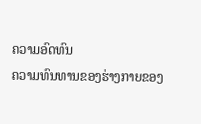ຄວາມອົດທົນ
ຄວາມທົນທານຂອງຮ່າງກາຍຂອງ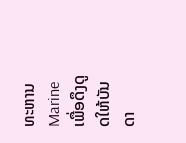ທະຫານ Marine ເພື່ອດຶງດູດໃຫ້ບັນດາ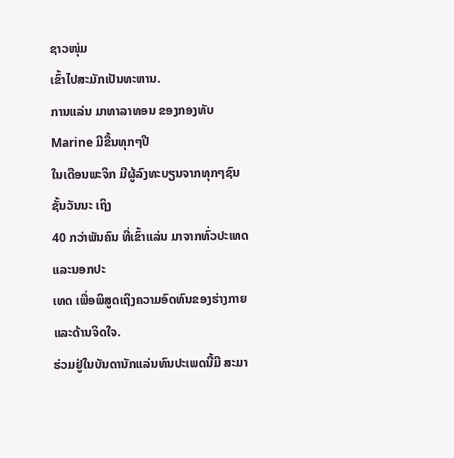ຊາວໜຸ່ມ
ເຂົ້າໄປສະມັກເປັນທະຫານ.
ການແລ່ນ ມາທາລາທອນ ຂອງກອງທັບ Marine ມີຂື້ນທຸກໆປີ
ໃນເດືອນພະຈິກ ມີຜູ້ລົງທະບຽນຈາກທຸກໆຊົນຊັ້ນວັນນະ ເຖິງ
40 ກວ່າພັນຄົນ ທີ່ເຂົ້າແລ່ນ ມາຈາກທົ່ວປະເທດ ແລະນອກປະ
ເທດ ເພື່ອພິສູດເຖິງຄວາມອົດທົນຂອງຮ່າງກາຍແລະດ້ານຈິດໃຈ.
ຮ່ວມຢູ່ໃນບັນດານັກແລ່ນທົນປະເພດນີ້ມີ ສະມາ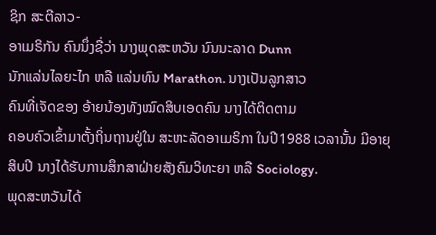ຊິກ ສະຕີລາວ-
ອາເມຣິກັນ ຄົນນຶ່ງຊື່ວ່າ ນາງພຸດສະຫວັນ ນົນນະລາດ Dunn
ນັກແລ່ນໄລຍະໄກ ຫລື ແລ່ນທົນ Marathon. ນາງເປັນລູກສາວ
ຄົນທີ່ເຈັດຂອງ ອ້າຍນ້ອງທັງໝົດສິບເອດຄົນ ນາງໄດ້ຕິດຕາມ
ຄອບຄົວເຂົ້າມາຕັ້ງຖິ່ນຖານຢູ່ໃນ ສະຫະລັດອາເມຣິກາ ໃນປີ1988 ເວລານັ້ນ ມີອາຍຸ
ສິບປີ ນາງໄດ້ຮັບການສຶກສາຝ່າຍສັງຄົມວິທະຍາ ຫລື Sociology.
ພຸດສະຫວັນໄດ້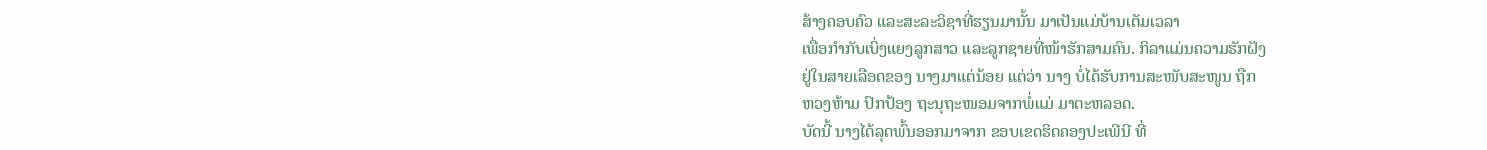ສ້າງຄອບຄົວ ແລະສະລະວິຊາທີ່ຮຽນມານັ້ນ ມາເປັນແມ່ບ້ານເຕັມເວລາ
ເພື່ອກຳກັບເບິ່ງແຍງລູກສາວ ແລະລູກຊາຍທີ່ໜ້າຮັກສາມຄົນ. ກິລາແມ່ນຄວາມຮັກຝັງ
ຢູ່ໃນສາຍເລືອດຂອງ ນາງມາແຕ່ນ້ອຍ ແຕ່ວ່າ ນາງ ບໍ່ໄດ້ຮັບການສະໜັບສະໜູນ ຖືກ
ຫວງຫ້າມ ປົກປ້ອງ ຖະນຸຖະໜອມຈາກພໍ່ແມ່ ມາຕະຫລອດ.
ບັດນີ້ ນາງໄດ້ລຸດພົ້ນອອກມາຈາກ ຂອບເຂດຮິດຄອງປະເພີນີ ທີ່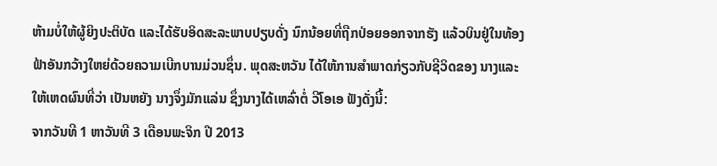ຫ້າມບໍ່ໃຫ້ຜູ້ຍິງປະຕິບັດ ແລະໄດ້ຮັບອິດສະລະພາບປຽບດັ່ງ ນົກນ້ອຍທີ່ຖືກປ່ອຍອອກຈາກຮັງ ແລ້ວບິນຢູ່ໃນທ້ອງຟ້າອັນກວ້າງໃຫຍ່ດ້ວຍຄວາມເບີກບານມ່ວນຊຶ່ນ. ພຸດສະຫວັນ ໄດ້ໃຫ້ການສຳພາດກ່ຽວກັບຊີວິດຂອງ ນາງແລະໃຫ້ເຫດຜົນທີ່ວ່າ ເປັນຫຍັງ ນາງຈຶ່ງມັກແລ່ນ ຊຶ່ງນາງໄດ້ເຫລົ່າຕໍ່ ວີໂອເອ ຟັງດັ່ງນີ້:
ຈາກວັນທີ 1 ຫາວັນທີ 3 ເດືອນພະຈິກ ປີ 2013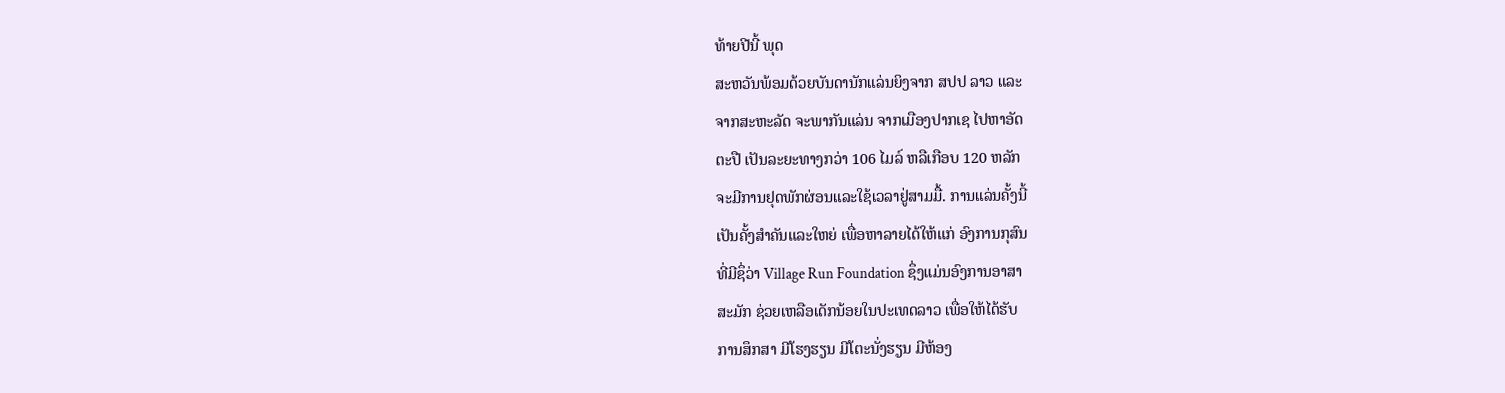ທ້າຍປີນີ້ ພຸດ
ສະຫວັນພ້ອມດ້ວຍບັນດານັກແລ່ນຍິງຈາກ ສປປ ລາວ ແລະ
ຈາກສະຫະລັດ ຈະພາກັນແລ່ນ ຈາກເມືອງປາກເຊ ໄປຫາອັດ
ຕະປື ເປັນລະຍະທາງກວ່າ 106 ໄມລ໌ ຫລືເກືອບ 120 ຫລັກ
ຈະມີການຢຸດພັກຜ່ອນແລະໃຊ້ເວລາຢູ່ສາມມື້. ການແລ່ນຄັ້ງນີ້
ເປັນຄັ້ງສຳຄັນແລະໃຫຍ່ ເພື່ອຫາລາຍໄດ້ໃຫ້ແກ່ ອົງການກຸສົນ
ທີ່ມີຊຶ່ວ່າ Village Run Foundation ຊຶ່ງແມ່ນອົງການອາສາ
ສະມັກ ຊ່ວຍເຫລືອເດັກນ້ອຍໃນປະເທດລາວ ເພື່ອໃຫ້ໄດ້ຮັບ
ການສຶກສາ ມີໂຮງຮຽນ ມີໂຕະນັ່ງຮຽນ ມີຫ້ອງ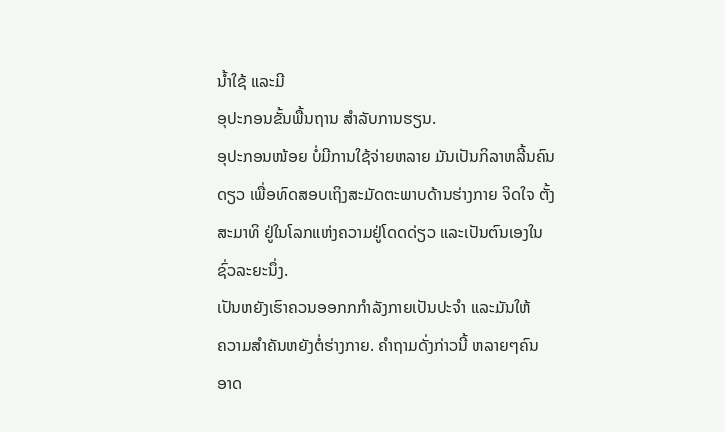ນໍ້າໃຊ້ ແລະມີ
ອຸປະກອນຂັ້ນພື້ນຖານ ສໍາລັບການຮຽນ.
ອຸປະກອນໜ້ອຍ ບໍ່ມີການໃຊ້ຈ່າຍຫລາຍ ມັນເປັນກິລາຫລີ້ນຄົນ
ດຽວ ເພື່ອທົດສອບເຖິງສະມັດຕະພາບດ້ານຮ່າງກາຍ ຈິດໃຈ ຕັ້ງ
ສະມາທິ ຢູ່ໃນໂລກແຫ່ງຄວາມຢູ່ໂດດດ່ຽວ ແລະເປັນຕົນເອງໃນ
ຊົ່ວລະຍະນຶ່ງ.
ເປັນຫຍັງເຮົາຄວນອອກກກຳລັງກາຍເປັນປະຈຳ ແລະມັນໃຫ້
ຄວາມສຳຄັນຫຍັງຕໍ່ຮ່າງກາຍ. ຄຳຖາມດັ່ງກ່າວນີ້ ຫລາຍໆຄົນ
ອາດ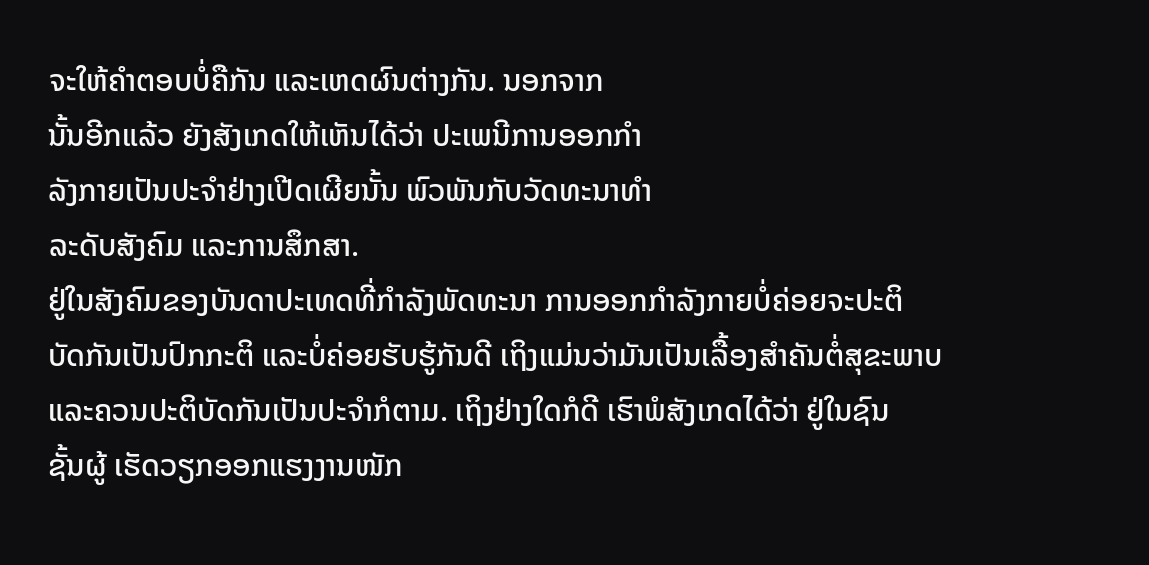ຈະໃຫ້ຄໍາຕອບບໍ່ຄືກັນ ແລະເຫດຜົນຕ່າງກັນ. ນອກຈາກ
ນັ້ນອີກແລ້ວ ຍັງສັງເກດໃຫ້ເຫັນໄດ້ວ່າ ປະເພນີການອອກກຳ
ລັງກາຍເປັນປະຈຳຢ່າງເປີດເຜີຍນັ້ນ ພົວພັນກັບວັດທະນາທຳ
ລະດັບສັງຄົມ ແລະການສຶກສາ.
ຢູ່ໃນສັງຄົມຂອງບັນດາປະເທດທີ່ກຳລັງພັດທະນາ ການອອກກຳລັງກາຍບໍ່ຄ່ອຍຈະປະຕິ
ບັດກັນເປັນປົກກະຕິ ແລະບໍ່ຄ່ອຍຮັບຮູ້ກັນດີ ເຖິງແມ່ນວ່າມັນເປັນເລື້ອງສຳຄັນຕໍ່ສຸຂະພາບ
ແລະຄວນປະຕິບັດກັນເປັນປະຈຳກໍຕາມ. ເຖິງຢ່າງໃດກໍດີ ເຮົາພໍສັງເກດໄດ້ວ່າ ຢູ່ໃນຊົນ
ຊັ້ນຜູ້ ເຮັດວຽກອອກແຮງງານໜັກ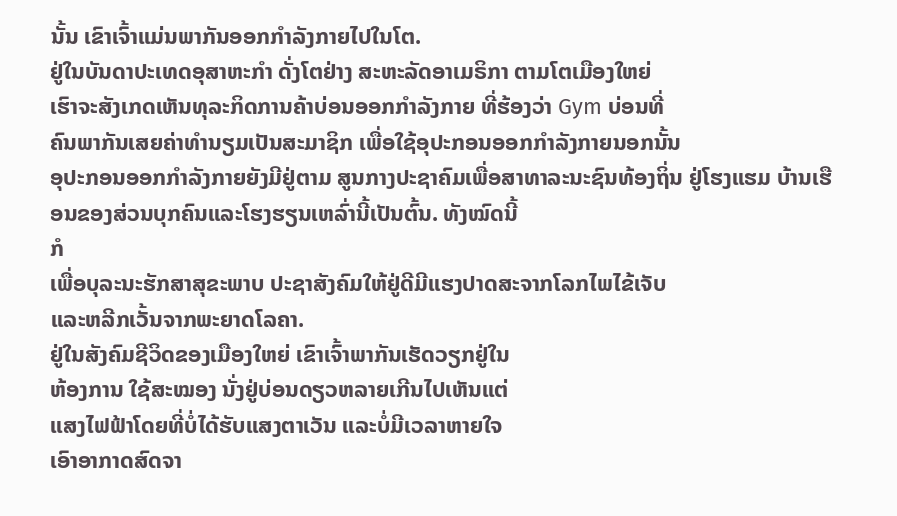ນັ້ນ ເຂົາເຈົ້າແມ່ນພາກັນອອກກຳລັງກາຍໄປໃນໂຕ.
ຢູ່ໃນບັນດາປະເທດອຸສາຫະກຳ ດັ່ງໂຕຢ່າງ ສະຫະລັດອາເມຣິກາ ຕາມໂຕເມືອງໃຫຍ່
ເຮົາຈະສັງເກດເຫັນທຸລະກິດການຄ້າບ່ອນອອກກຳລັງກາຍ ທີ່ຮ້ອງວ່າ Gym ບ່ອນທີ່
ຄົນພາກັນເສຍຄ່າທຳນຽມເປັນສະມາຊິກ ເພື່ອໃຊ້ອຸປະກອນອອກກຳລັງກາຍນອກນັ້ນ
ອຸປະກອນອອກກຳລັງກາຍຍັງມີຢູ່ຕາມ ສູນກາງປະຊາຄົມເພື່ອສາທາລະນະຊົນທ້ອງຖິ່ນ ຢູ່ໂຮງແຮມ ບ້ານເຮືອນຂອງສ່ວນບຸກຄົນແລະໂຮງຮຽນເຫລົ່ານີ້ເປັນຕົ້ນ. ທັງໝົດນີ້
ກໍ
ເພື່ອບຸລະນະຮັກສາສຸຂະພາບ ປະຊາສັງຄົມໃຫ້ຢູ່ດີມີແຮງປາດສະຈາກໂລກໄພໄຂ້ເຈັບ
ແລະຫລີກເວັ້ນຈາກພະຍາດໂລຄາ.
ຢູ່ໃນສັງຄົມຊີວິດຂອງເມືອງໃຫຍ່ ເຂົາເຈົ້າພາກັນເຮັດວຽກຢູ່ໃນ
ຫ້ອງການ ໃຊ້ສະໝອງ ນັ່ງຢູ່ບ່ອນດຽວຫລາຍເກີນໄປເຫັນແຕ່
ແສງໄຟຟ້າໂດຍທີ່ບໍ່ໄດ້ຮັບແສງຕາເວັນ ແລະບໍ່ມີເວລາຫາຍໃຈ
ເອົາອາກາດສົດຈາ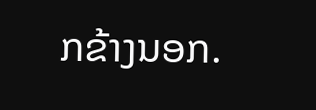ກຂ້າງນອກ.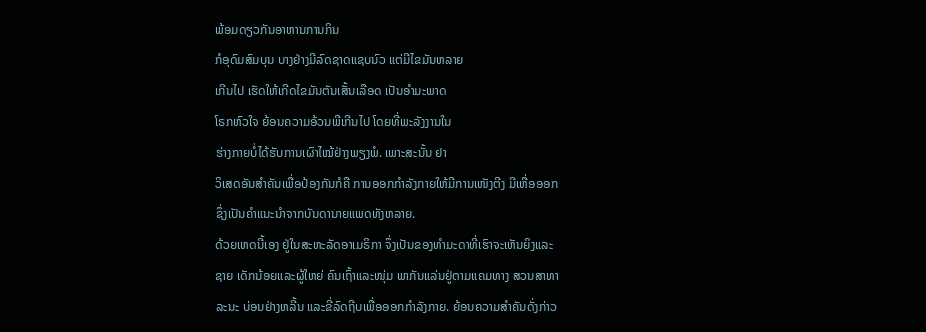ພ້ອມດຽວກັນອາຫານການກິນ
ກໍອຸດົມສົມບຸນ ບາງຢ່າງມີລົດຊາດແຊບນົວ ແຕ່ມີໄຂມັນຫລາຍ
ເກີນໄປ ເຮັດໃຫ້ເກີດໄຂມັນຕັນເສັ້ນເລືອດ ເປັນອຳມະພາດ
ໂຣກຫົວໃຈ ຍ້ອນຄວາມອ້ວນພີເກີນໄປ ໂດຍທີ່ພະລັງງານໃນ
ຮ່າງກາຍບໍ່ໄດ້ຮັບການເຜົາໄໝ້ຢ່າງພຽງພໍ. ເພາະສະນັ້ນ ຢາ
ວິເສດອັນສຳຄັນເພື່ອປ້ອງກັນກໍຄື ການອອກກຳລັງກາຍໃຫ້ມີການເໜັງຕີງ ມີເຫື່ອອອກ
ຊຶ່ງເປັນຄຳແນະນຳຈາກບັນດານາຍແພດທັງຫລາຍ.
ດ້ວຍເຫດນີ້ເອງ ຢູ່ໃນສະຫະລັດອາເມຣິກາ ຈຶ່ງເປັນຂອງທຳມະດາທີ່ເຮົາຈະເຫັນຍິງແລະ
ຊາຍ ເດັກນ້ອຍແລະຜູ້ໃຫຍ່ ຄົນເຖົ້າແລະໜຸ່ມ ພາກັນແລ່ນຢູ່ຕາມແຄມທາງ ສວນສາທາ
ລະນະ ບ່ອນຢ່າງຫລີ້ນ ແລະຂີ່ລົດຖີບເພື່ອອອກກໍາລັງກາຍ. ຍ້ອນຄວາມສຳຄັນດັ່ງກ່າວ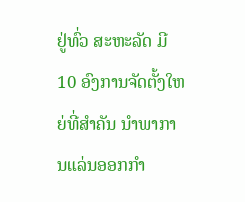ຢູ່ທົ່ວ ສະຫະລັດ ມີ 10 ອົງການຈັດຕັ້ງໃຫຍ່ທີ່ສຳຄັນ ນຳພາການແລ່ນອອກກຳ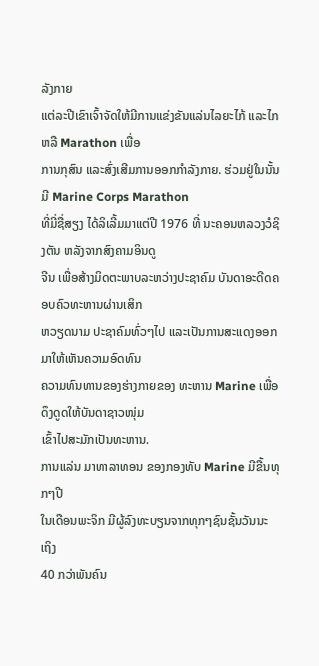ລັງກາຍ
ແຕ່ລະປີເຂົາເຈົ້າຈັດໃຫ້ມີການແຂ່ງຂັນແລ່ນໄລຍະໄກ້ ແລະໄກ ຫລື Marathon ເພື່ອ
ການກຸສົນ ແລະສົ່ງເສີມການອອກກຳລັງກາຍ. ຮ່ວມຢູ່ໃນນັ້ນມີ Marine Corps Marathon
ທີ່ມີ່ຊື່ສຽງ ໄດ້ລິເລີ້ມມາແຕ່ປີ 1976 ທີ່ ນະຄອນຫລວງວໍຊິງຕັນ ຫລັງຈາກສົງຄາມອິນດູ
ຈີນ ເພື່ອສ້າງມິດຕະພາບລະຫວ່າງປະຊາຄົມ ບັນດາອະດີດຄອບຄົວທະຫານຜ່ານເສິກ
ຫວຽດນາມ ປະຊາຄົມທົ່ວໆໄປ ແລະເປັນການສະແດງອອກມາໃຫ້ເຫັນຄວາມອົດທົນ
ຄວາມທົນທານຂອງຮ່າງກາຍຂອງ ທະຫານ Marine ເພື່ອດຶງດູດໃຫ້ບັນດາຊາວໜຸ່ມ
ເຂົ້າໄປສະມັກເປັນທະຫານ.
ການແລ່ນ ມາທາລາທອນ ຂອງກອງທັບ Marine ມີຂື້ນທຸກໆປີ
ໃນເດືອນພະຈິກ ມີຜູ້ລົງທະບຽນຈາກທຸກໆຊົນຊັ້ນວັນນະ ເຖິງ
40 ກວ່າພັນຄົນ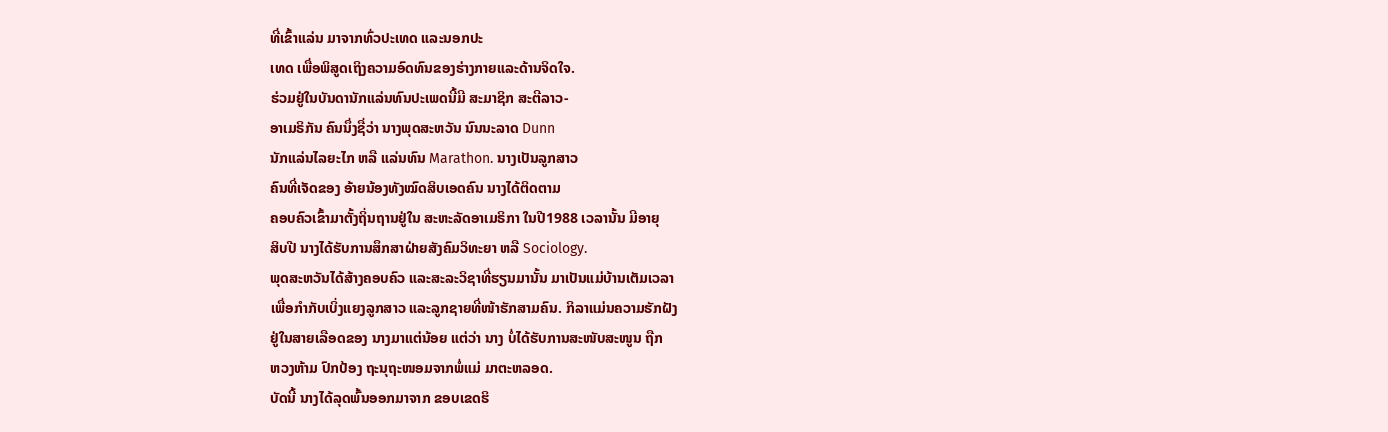ທີ່ເຂົ້າແລ່ນ ມາຈາກທົ່ວປະເທດ ແລະນອກປະ
ເທດ ເພື່ອພິສູດເຖິງຄວາມອົດທົນຂອງຮ່າງກາຍແລະດ້ານຈິດໃຈ.
ຮ່ວມຢູ່ໃນບັນດານັກແລ່ນທົນປະເພດນີ້ມີ ສະມາຊິກ ສະຕີລາວ-
ອາເມຣິກັນ ຄົນນຶ່ງຊື່ວ່າ ນາງພຸດສະຫວັນ ນົນນະລາດ Dunn
ນັກແລ່ນໄລຍະໄກ ຫລື ແລ່ນທົນ Marathon. ນາງເປັນລູກສາວ
ຄົນທີ່ເຈັດຂອງ ອ້າຍນ້ອງທັງໝົດສິບເອດຄົນ ນາງໄດ້ຕິດຕາມ
ຄອບຄົວເຂົ້າມາຕັ້ງຖິ່ນຖານຢູ່ໃນ ສະຫະລັດອາເມຣິກາ ໃນປີ1988 ເວລານັ້ນ ມີອາຍຸ
ສິບປີ ນາງໄດ້ຮັບການສຶກສາຝ່າຍສັງຄົມວິທະຍາ ຫລື Sociology.
ພຸດສະຫວັນໄດ້ສ້າງຄອບຄົວ ແລະສະລະວິຊາທີ່ຮຽນມານັ້ນ ມາເປັນແມ່ບ້ານເຕັມເວລາ
ເພື່ອກຳກັບເບິ່ງແຍງລູກສາວ ແລະລູກຊາຍທີ່ໜ້າຮັກສາມຄົນ. ກິລາແມ່ນຄວາມຮັກຝັງ
ຢູ່ໃນສາຍເລືອດຂອງ ນາງມາແຕ່ນ້ອຍ ແຕ່ວ່າ ນາງ ບໍ່ໄດ້ຮັບການສະໜັບສະໜູນ ຖືກ
ຫວງຫ້າມ ປົກປ້ອງ ຖະນຸຖະໜອມຈາກພໍ່ແມ່ ມາຕະຫລອດ.
ບັດນີ້ ນາງໄດ້ລຸດພົ້ນອອກມາຈາກ ຂອບເຂດຮິ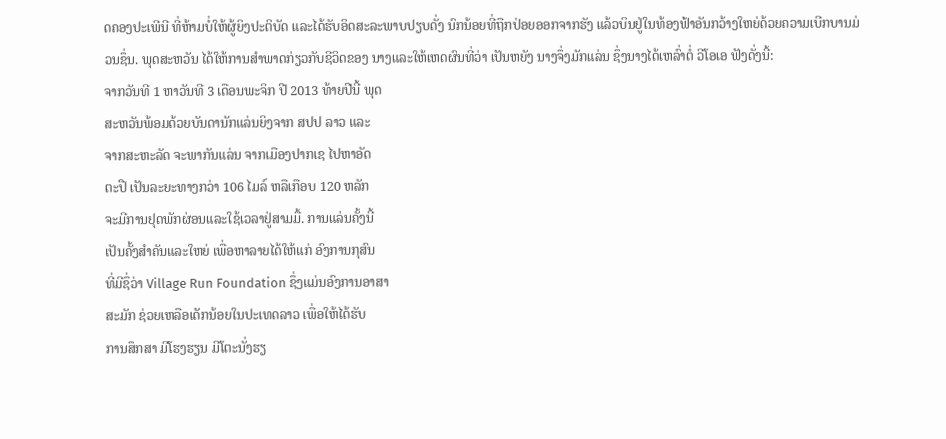ດຄອງປະເພີນີ ທີ່ຫ້າມບໍ່ໃຫ້ຜູ້ຍິງປະຕິບັດ ແລະໄດ້ຮັບອິດສະລະພາບປຽບດັ່ງ ນົກນ້ອຍທີ່ຖືກປ່ອຍອອກຈາກຮັງ ແລ້ວບິນຢູ່ໃນທ້ອງຟ້າອັນກວ້າງໃຫຍ່ດ້ວຍຄວາມເບີກບານມ່ວນຊຶ່ນ. ພຸດສະຫວັນ ໄດ້ໃຫ້ການສຳພາດກ່ຽວກັບຊີວິດຂອງ ນາງແລະໃຫ້ເຫດຜົນທີ່ວ່າ ເປັນຫຍັງ ນາງຈຶ່ງມັກແລ່ນ ຊຶ່ງນາງໄດ້ເຫລົ່າຕໍ່ ວີໂອເອ ຟັງດັ່ງນີ້:
ຈາກວັນທີ 1 ຫາວັນທີ 3 ເດືອນພະຈິກ ປີ 2013 ທ້າຍປີນີ້ ພຸດ
ສະຫວັນພ້ອມດ້ວຍບັນດານັກແລ່ນຍິງຈາກ ສປປ ລາວ ແລະ
ຈາກສະຫະລັດ ຈະພາກັນແລ່ນ ຈາກເມືອງປາກເຊ ໄປຫາອັດ
ຕະປື ເປັນລະຍະທາງກວ່າ 106 ໄມລ໌ ຫລືເກືອບ 120 ຫລັກ
ຈະມີການຢຸດພັກຜ່ອນແລະໃຊ້ເວລາຢູ່ສາມມື້. ການແລ່ນຄັ້ງນີ້
ເປັນຄັ້ງສຳຄັນແລະໃຫຍ່ ເພື່ອຫາລາຍໄດ້ໃຫ້ແກ່ ອົງການກຸສົນ
ທີ່ມີຊຶ່ວ່າ Village Run Foundation ຊຶ່ງແມ່ນອົງການອາສາ
ສະມັກ ຊ່ວຍເຫລືອເດັກນ້ອຍໃນປະເທດລາວ ເພື່ອໃຫ້ໄດ້ຮັບ
ການສຶກສາ ມີໂຮງຮຽນ ມີໂຕະນັ່ງຮຽ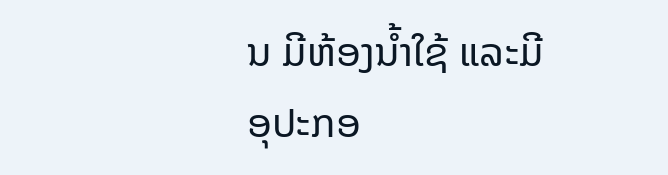ນ ມີຫ້ອງນໍ້າໃຊ້ ແລະມີ
ອຸປະກອ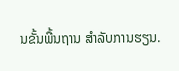ນຂັ້ນພື້ນຖານ ສໍາລັບການຮຽນ.